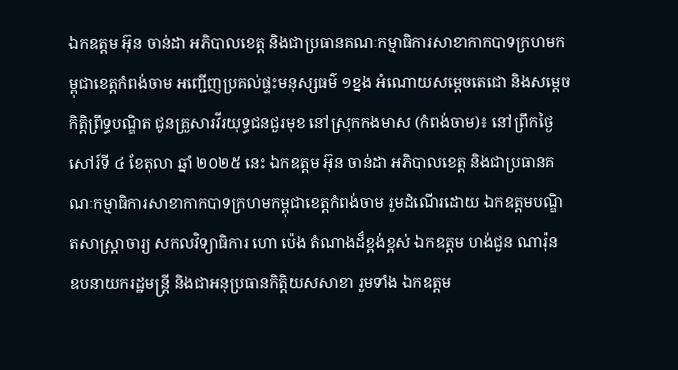ឯកឧត្តម អ៊ុន ចាន់ដា អភិបាលខេត្ត និងជាប្រធានគណៈកម្មាធិការសាខាកាកបាទក្រហមកម្ពុជាខេត្តកំពង់ចាម អញ្ជើញប្រគល់ផ្ទះមនុស្សធម៌ ១ខ្នង អំណោយសម្តេចតេជោ និងសម្តេចកិត្តិព្រឹទ្ធបណ្ឌិត ជូនគ្រួសារវីរយុទ្ធជនជួរមុខ នៅស្រុកកងមាស (កំពង់ចាម)៖ នៅព្រឹកថ្ងៃសៅរ៍ទី ៤ ខែតុលា ឆ្នាំ ២០២៥ នេះ ឯកឧត្តម អ៊ុន ចាន់ដា អភិបាលខេត្ត និងជាប្រធានគណៈកម្មាធិការសាខាកាកបាទក្រហមកម្ពុជាខេត្តកំពង់ចាម រួមដំណើរដោយ ឯកឧត្តមបណ្ឌិតសាស្ត្រាចារ្យ សកលវិទ្យាធិការ ហោ ប៉េង តំណាងដ៏ខ្ពង់ខ្ពស់ ឯកឧត្តម ហង់ជួន ណារ៉ុន ឧបនាយករដ្ឋមន្ត្រី និងជាអនុប្រធានកិត្តិយសសាខា រួមទាំង ឯកឧត្តម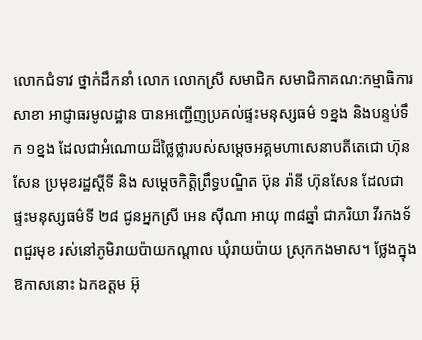លោកជំទាវ ថ្នាក់ដឹកនាំ លោក លោកស្រី សមាជិក សមាជិកាគណ:កម្មាធិការសាខា អាជ្ញាធរមូលដ្ឋាន បានអញ្ជើញប្រគល់ផ្ទះមនុស្សធម៌ ១ខ្នង និងបន្ទប់ទឹក ១ខ្នង ដែលជាអំណោយដ៏ថ្លៃថ្លារបស់សម្តេចអគ្គមហាសេនាបតីតេជោ ហ៊ុន សែន ប្រមុខរដ្ឋស្ដីទី និង សម្តេចកិត្តិព្រឹទ្ធបណ្ឌិត ប៊ុន រ៉ានី ហ៊ុនសែន ដែលជាផ្ទះមនុស្សធម៌ទី ២៨ ជូនអ្នកស្រី អេន ស៊ីណា អាយុ ៣៨ឆ្នាំ ជាភរិយា វីរកងទ័ពជួរមុខ រស់នៅភូមិរាយប៉ាយកណ្តាល ឃុំរាយប៉ាយ ស្រុកកងមាស។ ថ្លែងក្នុងឱកាសនោះ ឯកឧត្តម អ៊ុ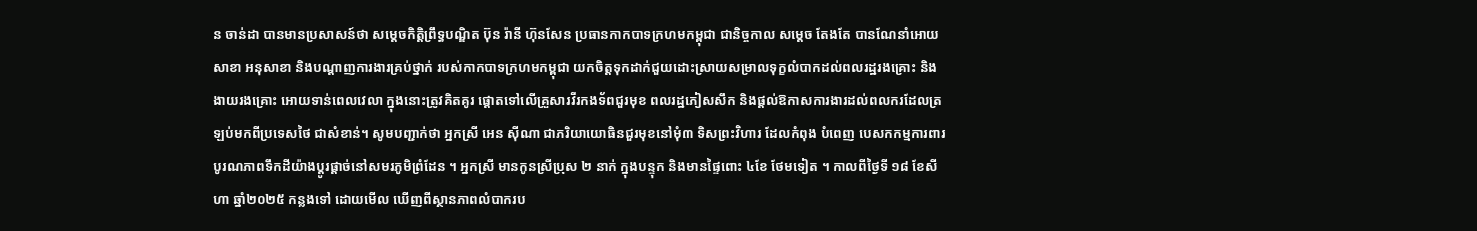ន ចាន់ដា បានមានប្រសាសន៍ថា សម្តេចកិត្តិព្រឹទ្ធបណ្ឌិត ប៊ុន រ៉ានី ហ៊ុនសែន ប្រធានកាកបាទក្រហមកម្ពុជា ជានិច្ចកាល សម្តេច តែងតែ បានណែនាំអោយសាខា អនុសាខា និងបណ្តាញការងារគ្រប់ថ្នាក់ របស់កាកបាទក្រហមកម្ពុជា យកចិត្តទុកដាក់ជួយដោះស្រាយសម្រាលទុក្ខលំបាកដល់ពលរដ្ឋរងគ្រោះ និង ងាយរងគ្រោះ អោយទាន់ពេលវេលា ក្នុងនោះត្រូវគិតគូរ ផ្តោតទៅលើគ្រួសារវីរកងទ័ពជួរមុខ ពលរដ្ឋភៀសសឹក និងផ្តល់ឱកាសការងារដល់ពលករដែលត្រឡប់មកពីប្រទេសថៃ ជាសំខាន់។ សូមបញ្ជាក់ថា អ្នកស្រី អេន ស៊ីណា ជាភរិយាយោធិនជួរមុខនៅមុំ៣ ទិសព្រះវិហារ ដែលកំពុង បំពេញ បេសកកម្មការពារបូរណភាពទឹកដីយ៉ាងប្តូរផ្តាច់នៅសមរភូមិព្រំដែន ។ អ្នកស្រី មានកូនស្រីប្រុស ២ នាក់ ក្នុងបន្ទុក និងមានផ្ទៃពោះ ៤ខែ ថែមទៀត ។ កាលពីថ្ងៃទី ១៨ ខែសីហា ឆ្នាំ២០២៥ កន្លងទៅ ដោយមើល ឃើញពីស្ថានភាពលំបាករប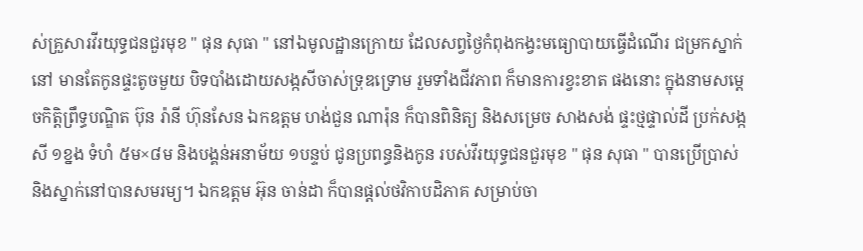ស់គ្រួសារវីរយុទ្ធជនជួរមុខ " ផុន សុធា " នៅឯមូលដ្ឋានក្រោយ ដែលសព្វថ្ងៃកំពុងកង្វះមធ្យោបាយធ្វើដំណើរ ជម្រកស្នាក់នៅ មានតែកូនផ្ទះតូចមួយ បិទបាំងដោយសង្កសីចាស់ទ្រុឌទ្រោម រួមទាំងជីវភាព ក៏មានការខ្វះខាត ផងនោះ ក្នុងនាមសម្តេចកិត្តិព្រឹទ្ធបណ្ឌិត ប៊ុន រ៉ានី ហ៊ុនសែន ឯកឧត្តម ហង់ជួន ណារ៉ុន ក៏បានពិនិត្យ និងសម្រេច សាងសង់ ផ្ទះថ្មផ្ទាល់ដី ប្រក់សង្កសី ១ខ្នង ទំហំ ៥ម×៨ម និងបង្គន់អនាម័យ ១បន្ទប់ ជូនប្រពន្ធនិងកូន របស់វីរយុទ្ធជនជួរមុខ " ផុន សុធា " បានប្រើប្រាស់ និងស្នាក់នៅបានសមរម្យ។ ឯកឧត្តម អ៊ុន ចាន់ដា ក៏បានផ្តល់ថវិកាបដិភាគ សម្រាប់ចា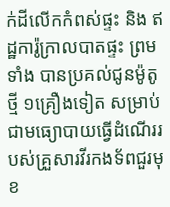ក់ដីលើកកំពស់ផ្ទះ និង ឥដ្ឋការ៉ូក្រាលបាតផ្ទះ ព្រមទាំង បានប្រគល់ជូនម៉ូតូ ថ្មី ១គ្រឿងទៀត សម្រាប់ជាមធ្យោបាយធ្វើដំណើររបស់គ្រួសារវីរកងទ័ពជួរមុខ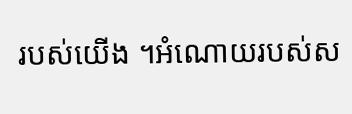របស់យើង ។អំណោយរបស់ស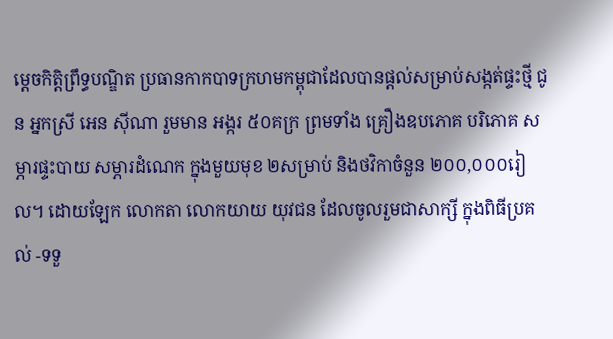ម្តេចកិត្តិព្រឹទ្ធបណ្ឌិត ប្រធានកាកបាទក្រហមកម្ពុជាដែលបានផ្តល់សម្រាប់សង្កត់ផ្ទះថ្មី ជូន អ្នកស្រី អេន ស៊ីណា រួមមាន អង្ករ ៥០គក្រ ព្រមទាំង គ្រឿងឧបភោគ បរិភោគ សម្ភារផ្ទះបាយ សម្ភារដំណេក ក្នុងមួយមុខ ២សម្រាប់ និងថវិកាចំនួន ២០០,០០០រៀល។ ដោយឡែក លោកតា លោកយាយ យុវជន ដែលចូលរួមជាសាក្សី ក្នុងពិធីប្រគល់ -ទទួ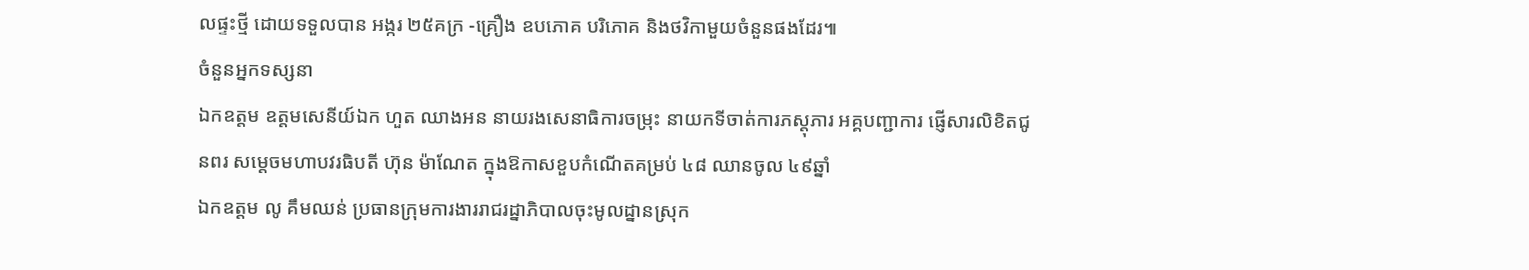លផ្ទះថ្មី ដោយទទួលបាន អង្ករ ២៥គក្រ -គ្រឿង ឧបភោគ បរិភោគ និងថវិកាមួយចំនួនផងដែរ៕
ចំនួនអ្នកទស្សនា
ឯកឧត្ដម ឧត្តមសេនីយ៍ឯក ហួត ឈាងអន នាយរងសេនាធិការចម្រុះ នាយកទីចាត់ការភស្តុភារ អគ្គបញ្ជាការ ផ្ញើសារលិខិតជូនពរ សម្តេចមហាបវរធិបតី ហ៊ុន ម៉ាណែត ក្នុងឱកាសខួបកំណើតគម្រប់ ៤៨ ឈានចូល ៤៩ឆ្នាំ
ឯកឧត្តម លូ គឹមឈន់ ប្រធានក្រុមការងាររាជរដ្នាភិបាលចុះមូលដ្នានស្រុក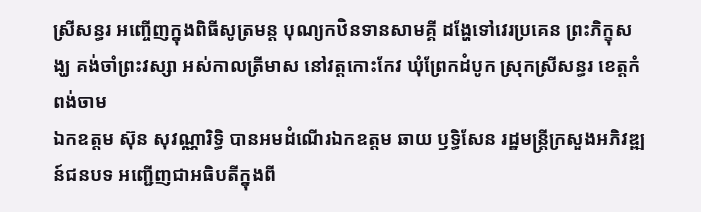ស្រីសន្ធរ អញ្ចើញក្នុងពិធីសូត្រមន្ត បុណ្យកឋិនទានសាមគ្គី ដង្ហែទៅវេរប្រគេន ព្រះភិក្ខុសង្ឃ គង់ចាំព្រះវស្សា អស់កាលត្រីមាស នៅវត្តកោះកែវ ឃុំព្រែកដំបូក ស្រុកស្រីសន្ធរ ខេត្តកំពង់ចាម
ឯកឧត្តម ស៊ុន សុវណ្ណារិទ្ធិ បានអមដំណើរឯកឧត្តម ឆាយ ឫទ្ធិសែន រដ្ឋមន្ដ្រីក្រសួងអភិវឌ្ឍន៍ជនបទ អញ្ជើញជាអធិបតីក្នុងពី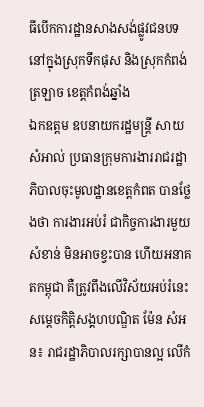ធីបើកការដ្ឋានសាងសង់ផ្លូវជនបទ នៅក្នុងស្រុកទឹកផុស និងស្រុកកំពង់ត្រឡាច ខេត្តកំពង់ឆ្នាំង
ឯកឧត្តម ឧបនាយករដ្ឋមន្ត្រី សាយ សំអាល់ ប្រធានក្រុមការងាររាជរដ្ឋាភិបាលចុះមូលដ្ឋានខេត្តកំពត បានថ្លែងថា ការងារអប់រំ ជាកិច្ចការងារមួយសំខាន់ មិនអាចខ្វះបាន ហើយអនាគតកម្ពុជា គឺត្រូវពឹងលើវិស័យអប់រំនេះ
សម្ដេចកិត្តិសង្គហបណ្ឌិត ម៉ែន សំអន៖ រាជរដ្ឋាភិបាលរក្សាបានល្អ លើកំ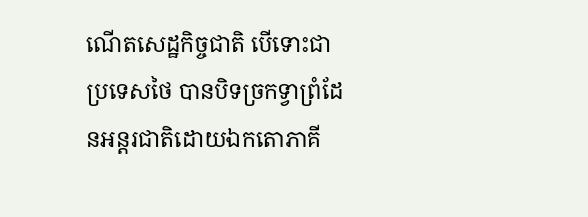ណើតសេដ្ឋកិច្ចជាតិ បើទោះជាប្រទេសថៃ បានបិទច្រកទ្វាព្រំដែនអន្តរជាតិដោយឯកតោភាគី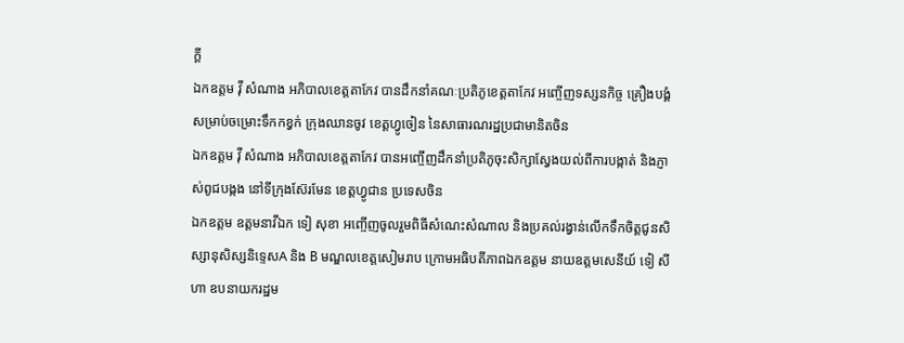ក្តី
ឯកឧត្តម វ៉ី សំណាង អភិបាលខេត្តតាកែវ បានដឹកនាំគណៈប្រតិភូខេត្តតាកែវ អញ្ចើញទស្សនកិច្ច គ្រឿងបង្គំសម្រាប់ចម្រោះទឹកកខ្វក់ ក្រុងឈានចូវ ខេត្តហ្វូចៀន នៃសាធារណរដ្ឋប្រជាមានិតចិន
ឯកឧត្តម វ៉ី សំណាង អភិបាលខេត្តតាកែវ បានអញ្ចើញដឹកនាំប្រតិភូចុះសិក្សាស្វែងយល់ពីការបង្កាត់ និងភ្ញាស់ពូជបង្កង នៅទីក្រុងស៊ែរមែន ខេត្តហ្វូជាន ប្រទេសចិន
ឯកឧត្តម ឧត្តមនាវីឯក ទៀ សុខា អញ្ចើញចូលរួមពិធីសំណេះសំណាល និងប្រគល់រង្វាន់លើកទឹកចិត្តជូនសិស្សានុសិស្សនិទ្ទេសA និង B មណ្ឌលខេត្តសៀមរាប ក្រោមអធិបតីភាពឯកឧត្តម នាយឧត្តមសេនីយ៍ ទៀ សីហា ឧបនាយករដ្ឋម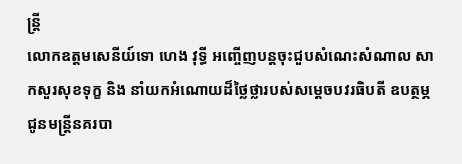ន្ត្រី
លោកឧត្តមសេនីយ៍ទោ ហេង វុទ្ធី អញ្ចើញបន្ដចុះជួបសំណេះសំណាល សាកសួរសុខទុក្ខ និង នាំយកអំណោយដ៏ថ្លៃថ្លារបស់សម្ដេចបវរធិបតី ឧបត្ថម្ភជូនមន្ត្រីនគរបា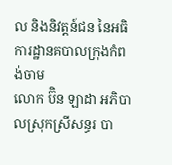ល និងនិវត្តន៍ជន នៃអធិការដ្ឋានគបាលក្រុងកំពង់ចាម
លោក ប៊ិន ឡាដា អភិបាលស្រុកស្រីសន្ធរ បា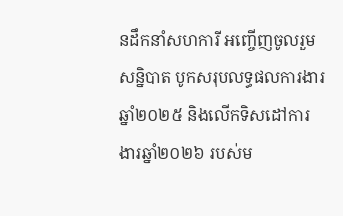នដឹកនាំសហការី អញ្ចើញចូលរួមសន្និបាត បូកសរុបលទ្ធផលការងារឆ្នាំ២០២៥ និងលើកទិសដៅការងារឆ្នាំ២០២៦ របស់ម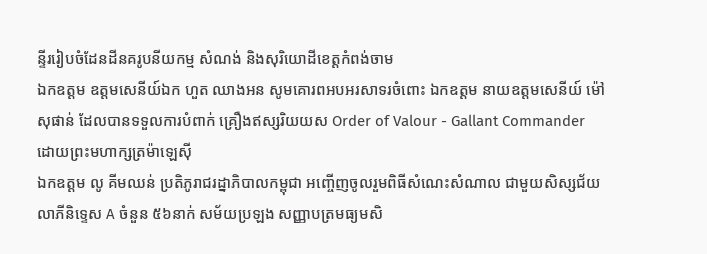ន្ទីររៀបចំដែនដីនគរូបនីយកម្ម សំណង់ និងសុរិយោដីខេត្តកំពង់ចាម
ឯកឧត្តម ឧត្តមសេនីយ៍ឯក ហួត ឈាងអន សូមគោរពអបអរសាទរចំពោះ ឯកឧត្តម នាយឧត្តមសេនីយ៍ ម៉ៅ សុផាន់ ដែលបានទទួលការបំពាក់ គ្រឿងឥស្សរិយយស Order of Valour - Gallant Commander ដោយព្រះមហាក្សត្រម៉ាឡេស៊ី
ឯកឧត្តម លូ គីមឈន់ ប្រតិភូរាជរដ្នាភិបាលកម្ពុជា អញ្ចើញចូលរួមពិធីសំណេះសំណាល ជាមួយសិស្សជ័យលាភីនិទ្ទេស A ចំនួន ៥៦នាក់ សម័យប្រឡង សញ្ញាបត្រមធ្យមសិ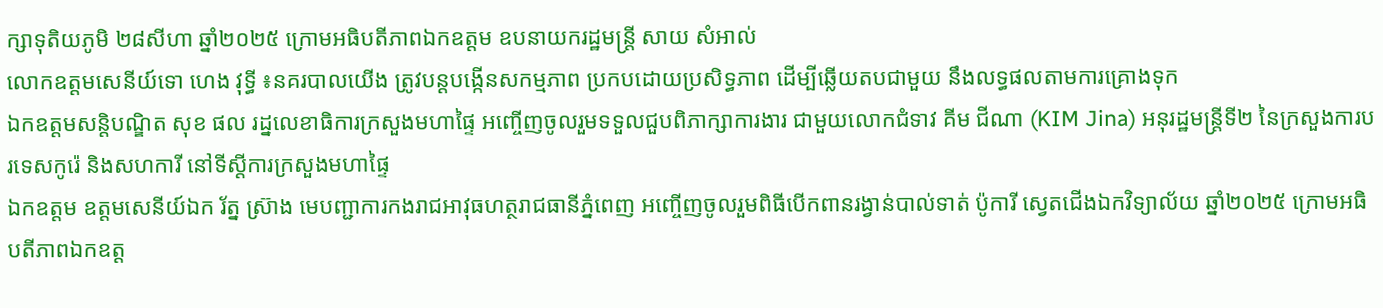ក្សាទុតិយភូមិ ២៨សីហា ឆ្នាំ២០២៥ ក្រោមអធិបតីភាពឯកឧត្តម ឧបនាយករដ្ឋមន្ត្រី សាយ សំអាល់
លោកឧត្តមសេនីយ៍ទោ ហេង វុទ្ធី ៖នគរបាលយើង ត្រូវបន្ដបង្កើនសកម្មភាព ប្រកបដោយប្រសិទ្ធភាព ដើម្បីឆ្លើយតបជាមួយ នឹងលទ្ធផលតាមការគ្រោងទុក
ឯកឧត្ដមសន្តិបណ្ឌិត សុខ ផល រដ្នលេខាធិការក្រសួងមហាផ្ទៃ អញ្ចើញចូលរួមទទួលជួបពិភាក្សាការងារ ជាមួយលោកជំទាវ គីម ជីណា (KIM Jina) អនុរដ្ឋមន្ត្រីទី២ នៃក្រសួងការបរទេសកូរ៉េ និងសហការី នៅទីស្តីការក្រសួងមហាផ្ទៃ
ឯកឧត្តម ឧត្តមសេនីយ៍ឯក រ័ត្ន ស្រ៊ាង មេបញ្ជាការកងរាជអាវុធហត្ថរាជធានីភ្នំពេញ អញ្ចើញចូលរួមពិធីបើកពានរង្វាន់បាល់ទាត់ ប៉ូការី ស្វេតជើងឯកវិទ្យាល័យ ឆ្នាំ២០២៥ ក្រោមអធិបតីភាពឯកឧត្ត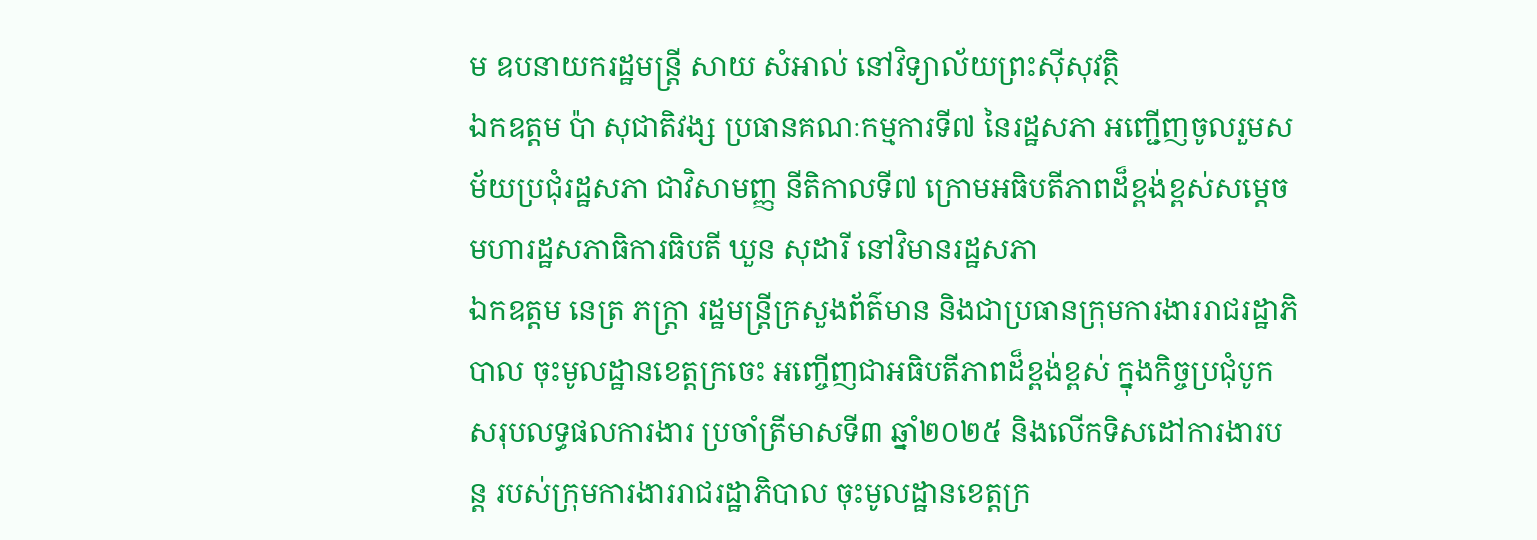ម ឧបនាយករដ្ឋមន្ត្រី សាយ សំអាល់ នៅវិទ្យាល័យព្រះស៊ីសុវត្ថិ
ឯកឧត្តម ប៉ា សុជាតិវង្ស ប្រធានគណៈកម្មការទី៧ នៃរដ្ឋសភា អញ្ជើញចូលរួមសម័យប្រជុំរដ្ឋសភា ជាវិសាមញ្ញ នីតិកាលទី៧ ក្រោមអធិបតីភាពដ៏ខ្ពង់ខ្ពស់សម្តេចមហារដ្ឋសភាធិការធិបតី ឃួន សុដារី នៅវិមានរដ្ឋសភា
ឯកឧត្តម នេត្រ ភក្ត្រា រដ្ឋមន្ត្រីក្រសួងព័ត៌មាន និងជាប្រធានក្រុមការងាររាជរដ្ឋាភិបាល ចុះមូលដ្ឋានខេត្តក្រចេះ អញ្ចើញជាអធិបតីភាពដ៏ខ្ពង់ខ្ពស់ ក្នុងកិច្ចប្រជុំបូកសរុបលទ្ធផលការងារ ប្រចាំត្រីមាសទី៣ ឆ្នាំ២០២៥ និងលើកទិសដៅការងារបន្ត របស់ក្រុមការងាររាជរដ្ឋាភិបាល ចុះមូលដ្ឋានខេត្តក្រ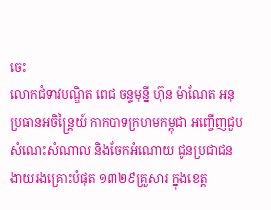ចេះ
លោកជំទាវបណ្ឌិត ពេជ ចន្ទមុន្នី ហ៊ុន ម៉ាណែត អនុប្រធានអចិន្ត្រៃយ៍ កាកបាទក្រហមកម្ពុជា អញ្ចើញជួបសំណេះសំណាល និងចែកអំណោយ ជូនប្រជាជនងាយរងគ្រោះបំផុត ១៣២៩គ្រួសារ ក្នុងខេត្ត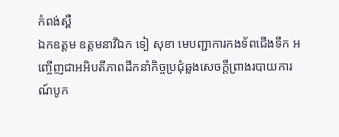កំពង់ស្ពឺ
ឯកឧត្តម ឧត្តមនាវីឯក ទៀ សុខា មេបញ្ជាការកងទ័ពជើងទឹក អញ្ចើញជាអអិបតីភាពដឹកនាំកិច្ចប្រជុំឆ្លងសេចក្តីព្រាងរបាយការណ៍បូក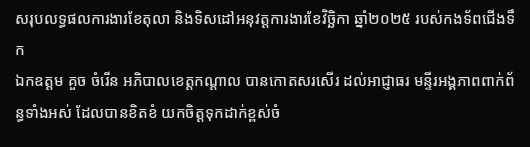សរុបលទ្ធផលការងារខែតុលា និងទិសដៅអនុវត្តការងារខែវិច្ឆិកា ឆ្នាំ២០២៥ របស់កងទ័ពជើងទឹក
ឯកឧត្តម គួច ចំរើន អភិបាលខេត្តកណ្ដាល បានកោតសរសើរ ដល់អាជ្ញាធរ មន្ទីរអង្គភាពពាក់ព័ន្ធទាំងអស់ ដែលបានខិតខំ យកចិត្តទុកដាក់ខ្ពស់ចំ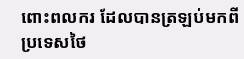ពោះពលករ ដែលបានត្រឡប់មកពីប្រទេសថៃ